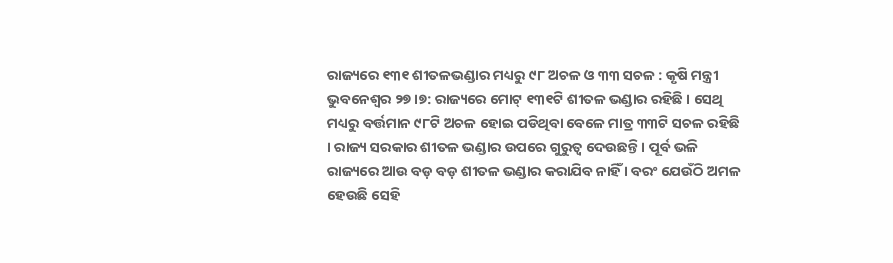ରାଜ୍ୟରେ ୧୩୧ ଶୀତଳଭଣ୍ଡାର ମଧ୍ୟରୁ ୯୮ ଅଚଳ ଓ ୩୩ ସଚଳ : କୃଷି ମନ୍ତ୍ରୀ
ଭୁବନେଶ୍ବର ୨୭।୭: ରାଜ୍ୟରେ ମୋଟ୍ ୧୩୧ଟି ଶୀତଳ ଭଣ୍ଡାର ରହିଛି । ସେଥି ମଧ୍ୟରୁ ବର୍ତ୍ତମାନ ୯୮ଟି ଅଚଳ ହୋଇ ପଡିଥିବା ବେଳେ ମାତ୍ର ୩୩ଟି ସଚଳ ରହିଛି । ରାଜ୍ୟ ସରକାର ଶୀତଳ ଭଣ୍ଡାର ଉପରେ ଗୁରୁତ୍ବ ଦେଉଛନ୍ତି । ପୂର୍ବ ଭଳି ରାଜ୍ୟରେ ଆଉ ବଡ଼ ବଡ଼ ଶୀତଳ ଭଣ୍ଡାର କରାଯିବ ନାହିଁ । ବରଂ ଯେଉଁଠି ଅମଳ ହେଉଛି ସେହି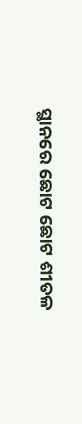ସ୍ଥାନରେ ଛୋଟ ଛୋଟ ଶୀତଳ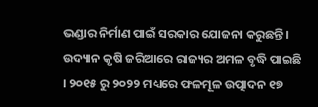ଭଣ୍ଡାର ନିର୍ମାଣ ପାଇଁ ସରକାର ଯୋଜନା କରୁଛନ୍ତି ।
ଉଦ୍ୟାନ କୃଷି ଜରିଆରେ ରାଜ୍ୟର ଅମଳ ବୃଦ୍ଧି ପାଇଛି । ୨୦୧୫ ରୁ ୨୦୨୨ ମଧ୍ୟରେ ଫଳମୂଳ ଉତ୍ପାଦନ ୧୭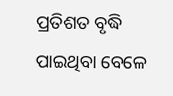ପ୍ରତିଶତ ବୃଦ୍ଧି ପାଇଥିବା ବେଳେ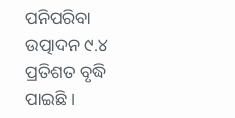ପନିପରିବା ଉତ୍ପାଦନ ୯.୪ ପ୍ରତିଶତ ବୃଦ୍ଧି ପାଇଛି ।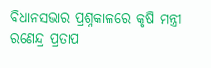ବିଧାନସଭାର ପ୍ରଶ୍ନକାଳରେ କୃଷି ମନ୍ତ୍ରୀ ରଣେନ୍ଦ୍ର ପ୍ରତାପ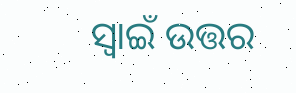ସ୍ବାଇଁ ଉତ୍ତର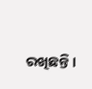ରଖିଛନ୍ତି ।